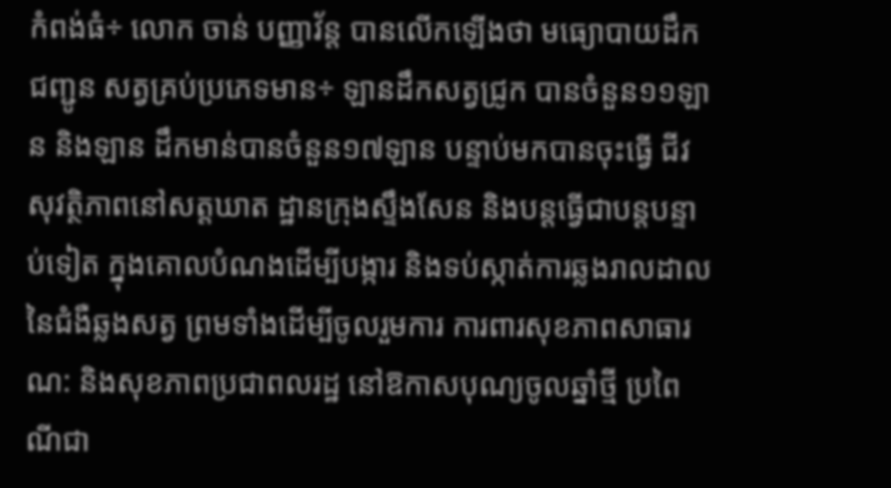កំពង់ធំ÷ លោក ចាន់ បញ្ញាវ័ន្ត បានលើកឡើងថា មធ្យោបាយដឹកជញ្ជូន សត្វគ្រប់ប្រភេទមាន÷ ឡានដឹកសត្វជ្រូក បានចំនួន១១ឡាន និងឡាន ដឹកមាន់បានចំនួន១៧ឡាន បន្ទាប់មកបានចុះធ្វើ ជីវសុវត្ថិភាពនៅសត្តឃាត ដ្ឋានក្រុងស្ទឹងសែន និងបន្តធ្វើជាបន្តបន្ទាប់ទៀត ក្នុងគោលបំណងដើម្បីបង្ការ និងទប់ស្កាត់ការឆ្លងរាលដាលនៃជំងឺឆ្លងសត្វ ព្រមទាំងដើម្បីចូលរួមការ ការពារសុខភាពសាធារណ: និងសុខភាពប្រជាពលរដ្ឋ នៅឱកាសបុណ្យចូលឆ្នាំថ្មី ប្រពៃណីជា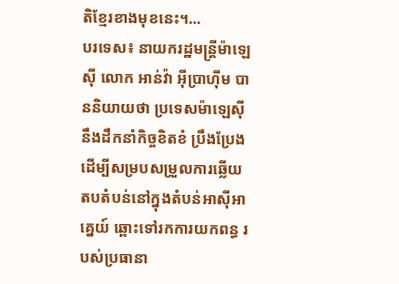តិខ្មែរខាងមុខនេះ។...
បរទេស៖ នាយករដ្ឋមន្ត្រីម៉ាឡេស៊ី លោក អាន់វ៉ា អ៊ីប្រាហ៊ីម បាននិយាយថា ប្រទេសម៉ាឡេស៊ីនឹងដឹកនាំកិច្ចខិតខំ ប្រឹងប្រែង ដើម្បីសម្របសម្រួលការឆ្លើយតបតំបន់នៅក្នុងតំបន់អាស៊ីអាគ្នេយ៍ ឆ្ពោះទៅរកការយកពន្ធ របស់ប្រធានា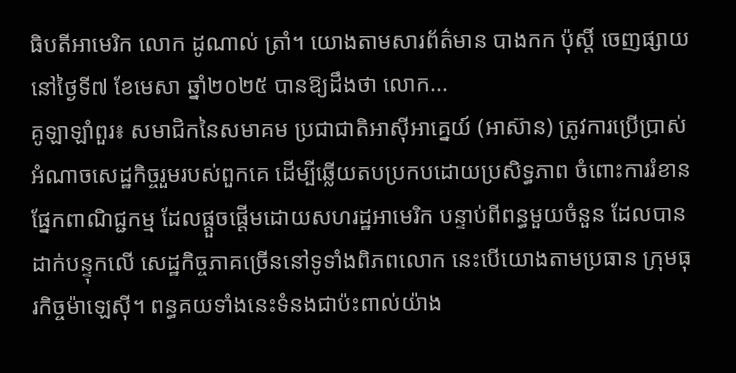ធិបតីអាមេរិក លោក ដូណាល់ ត្រាំ។ យោងតាមសារព័ត៌មាន បាងកក ប៉ុស្តិ៍ ចេញផ្សាយនៅថ្ងៃទី៧ ខែមេសា ឆ្នាំ២០២៥ បានឱ្យដឹងថា លោក...
គូឡាឡាំពួរ៖ សមាជិកនៃសមាគម ប្រជាជាតិអាស៊ីអាគ្នេយ៍ (អាស៊ាន) ត្រូវការប្រើប្រាស់អំណាចសេដ្ឋកិច្ចរួមរបស់ពួកគេ ដើម្បីឆ្លើយតបប្រកបដោយប្រសិទ្ធភាព ចំពោះការរំខានផ្នែកពាណិជ្ជកម្ម ដែលផ្តួចផ្តើមដោយសហរដ្ឋអាមេរិក បន្ទាប់ពីពន្ធមួយចំនួន ដែលបានដាក់បន្ទុកលើ សេដ្ឋកិច្ចភាគច្រើននៅទូទាំងពិភពលោក នេះបើយោងតាមប្រធាន ក្រុមធុរកិច្ចម៉ាឡេស៊ី។ ពន្ធគយទាំងនេះទំនងជាប៉ះពាល់យ៉ាង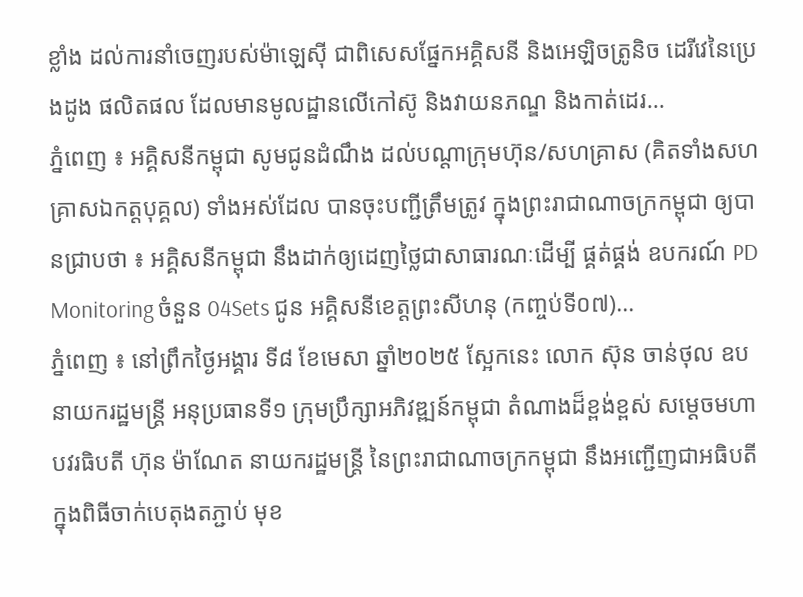ខ្លាំង ដល់ការនាំចេញរបស់ម៉ាឡេស៊ី ជាពិសេសផ្នែកអគ្គិសនី និងអេឡិចត្រូនិច ដេរីវេនៃប្រេងដូង ផលិតផល ដែលមានមូលដ្ឋានលើកៅស៊ូ និងវាយនភណ្ឌ និងកាត់ដេរ...
ភ្នំពេញ ៖ អគ្គិសនីកម្ពុជា សូមជូនដំណឹង ដល់បណ្តាក្រុមហ៊ុន/សហគ្រាស (គិតទាំងសហគ្រាសឯកត្តបុគ្គល) ទាំងអស់ដែល បានចុះបញ្ជីត្រឹមត្រូវ ក្នុងព្រះរាជាណាចក្រកម្ពុជា ឲ្យបានជ្រាបថា ៖ អគ្គិសនីកម្ពុជា នឹងដាក់ឲ្យដេញថ្លៃជាសាធារណៈដើម្បី ផ្គត់ផ្គង់ ឧបករណ៍ PD Monitoring ចំនួន 04Sets ជូន អគ្គិសនីខេត្តព្រះសីហនុ (កញ្ចប់ទី០៧)...
ភ្នំពេញ ៖ នៅព្រឹកថ្ងៃអង្គារ ទី៨ ខែមេសា ឆ្នាំ២០២៥ ស្អែកនេះ លោក ស៊ុន ចាន់ថុល ឧបនាយករដ្ឋមន្ត្រី អនុប្រធានទី១ ក្រុមប្រឹក្សាអភិវឌ្ឍន៍កម្ពុជា តំណាងដ៏ខ្ពង់ខ្ពស់ សម្តេចមហាបវរធិបតី ហ៊ុន ម៉ាណែត នាយករដ្ឋមន្ត្រី នៃព្រះរាជាណាចក្រកម្ពុជា នឹងអញ្ជើញជាអធិបតី ក្នុងពិធីចាក់បេតុងតភ្ជាប់ មុខ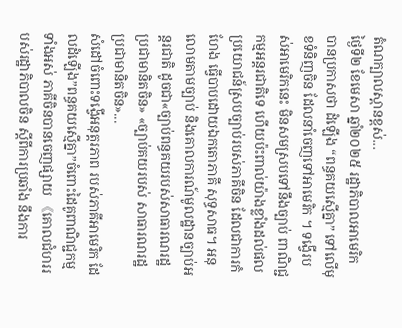តំណក្បាលស្ពានខ្ពស់...
ថ្ងៃទី២ ខែមេសា ឆ្នាំ២០២៥ រដ្ឋាភិបាលអាមេរិក បានប្រកាសថា ដំឡើង “ពន្ធគយស្មើគ្នា” ទៅលើមុខទំនិញចិន ដែលនាំចេញទៅអាមេរិក ។ ទង្វើរបស់អាមេរិកនេះ មិនសមស្របទៅនឹងច្បាប់ ពាណិជ្ជកម្មអន្តរជាតិទេ ហើយប៉ះពាល់យ៉ាងខ្លាំងដល់ផលប្រយោជន៍ស្របច្បាប់របស់ភាគីចិន ដែលជាការកំហែង ធ្វើបាបដោយឯកតោភាគី សុទ្ធសាធ។ អនុលោមតាមច្បាប់ និងគោលការណ៍មូលដ្ឋានច្បាប់អន្តរជាតិ ដូចជា«ច្បាប់ពន្ធគយរបស់សាធារណរដ្ឋប្រជាមានិតចិន» «ច្បាប់គយរបស់ សាធារណរដ្ឋប្រជាមានិតចិន»...
សំដៅចំពោះទង្វើអនុត្តរភាព របស់ភាគីអាមេរិក ដែលដំឡើង”ពន្ធគយស្មើគ្នា”ចំពោះដៃគូពាណិជ្ជកម្មទាំងអស់ ភាគីចិនបានចេញផ្សាយ 《គោលជំហររបស់រដ្ឋាភិបាលចិន ស្តីពីការប្រឆាំង នឹងការ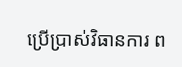ប្រើប្រាស់វិធានការ ព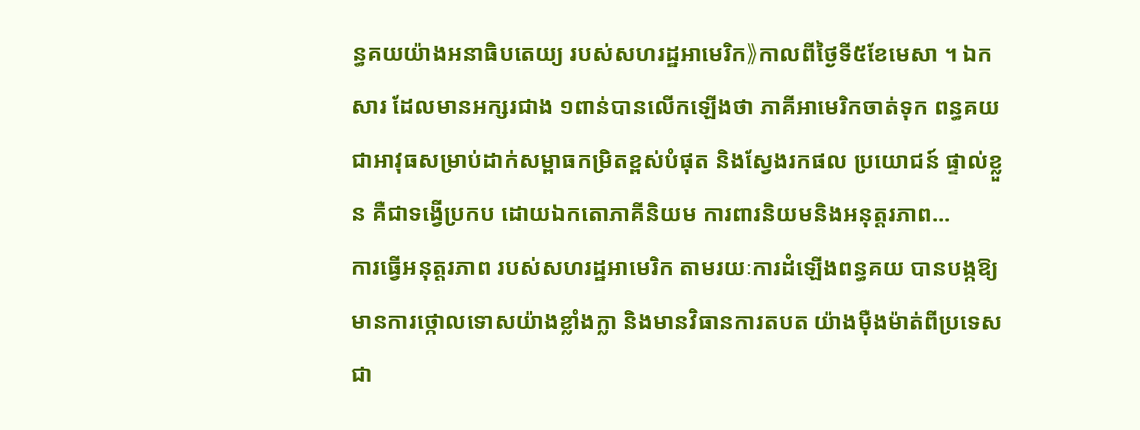ន្ធគយយ៉ាងអនាធិបតេយ្យ របស់សហរដ្ឋអាមេរិក》កាលពីថ្ងៃទី៥ខែមេសា ។ ឯកសារ ដែលមានអក្សរជាង ១ពាន់បានលើកឡើងថា ភាគីអាមេរិកចាត់ទុក ពន្ធគយ ជាអាវុធសម្រាប់ដាក់សម្ពាធកម្រិតខ្ពស់បំផុត និងស្វែងរកផល ប្រយោជន៍ ផ្ទាល់ខ្លួន គឺជាទង្វើប្រកប ដោយឯកតោភាគីនិយម ការពារនិយមនិងអនុត្តរភាព...
ការធ្វើអនុត្តរភាព របស់សហរដ្ឋអាមេរិក តាមរយៈការដំឡើងពន្ធគយ បានបង្កឱ្យមានការថ្កោលទោសយ៉ាងខ្លាំងក្លា និងមានវិធានការតបត យ៉ាងម៉ឺងម៉ាត់ពីប្រទេសជា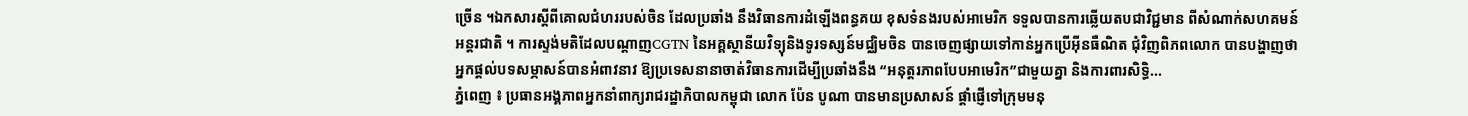ច្រើន ។ឯកសារស្តីពីគោលជំហររបស់ចិន ដែលប្រឆាំង នឹងវិធានការដំឡើងពន្ធគយ ខុសទំនងរបស់អាមេរិក ទទួលបានការឆ្លើយតបជាវិជ្ជមាន ពីសំណាក់សហគមន៍អន្តរជាតិ ។ ការស្ទង់មតិដែលបណ្តាញCGTN នៃអគ្គស្ថានីយវិទ្យុនិងទូរទស្សន៍មជ្ឈិមចិន បានចេញផ្សាយទៅកាន់អ្នកប្រើអ៊ីនធឺណិត ជុំវិញពិភពលោក បានបង្ហាញថា អ្នកផ្តល់បទសម្ភាសន៍បានអំពាវនាវ ឱ្យប្រទេសនានាចាត់វិធានការដើម្បីប្រឆាំងនឹង “អនុត្តរភាពបែបអាមេរិក”ជាមួយគ្នា និងការពារសិទ្ធិ...
ភ្នំពេញ ៖ ប្រធានអង្គភាពអ្នកនាំពាក្យរាជរដ្ឋាភិបាលកម្ពុជា លោក ប៉ែន បូណា បានមានប្រសាសន៍ ផ្តាំផ្ញើទៅក្រុមមនុ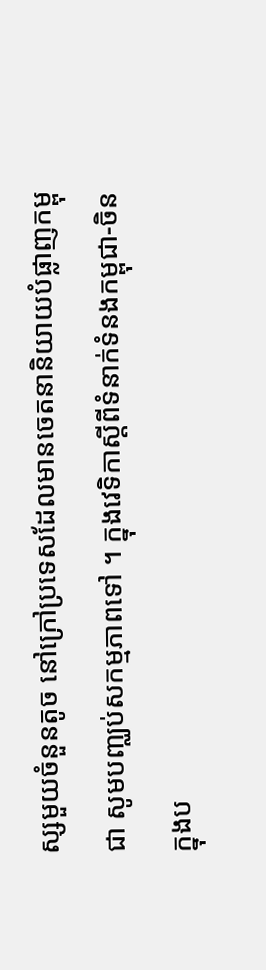ស្សមួយចំនួនតូច នៅក្រៅប្រទេសដែលមានចេតនានិយាយបំផ្លាញកម្ពុជា សូមបញ្ឈប់សកម្មភាពទៅ ។ ក្នុងវេទិកាស្តីពីទំនាក់ទំនងកម្ពុជា-ចិន ក្នុងប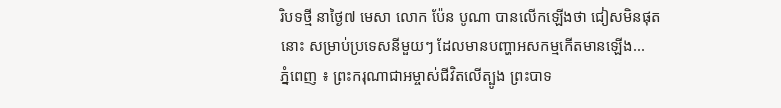រិបទថ្មី នាថ្ងៃ៧ មេសា លោក ប៉ែន បូណា បានលើកឡើងថា ជៀសមិនផុតនោះ សម្រាប់ប្រទេសនីមួយៗ ដែលមានបញ្ហាអសកម្មកើតមានឡើង...
ភ្នំពេញ ៖ ព្រះករុណាជាអម្ចាស់ជីវិតលើត្បូង ព្រះបាទ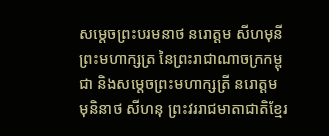សម្តេចព្រះបរមនាថ នរោត្តម សីហមុនី ព្រះមហាក្សត្រ នៃព្រះរាជាណាចក្រកម្ពុជា និងសម្តេចព្រះមហាក្សត្រី នរោត្តម មុនិនាថ សីហនុ ព្រះវររាជមាតាជាតិខ្មែរ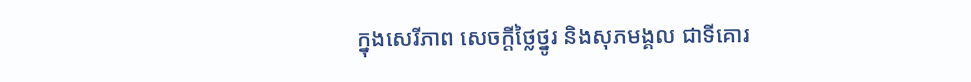ក្នុងសេរីភាព សេចក្តីថ្លៃថ្នូរ និងសុភមង្គល ជាទីគោរ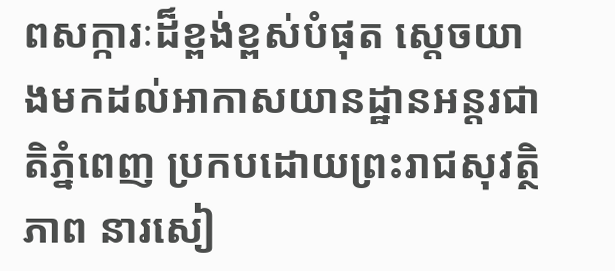ពសក្ការៈដ៏ខ្ពង់ខ្ពស់បំផុត ស្តេចយាងមកដល់អាកាសយានដ្ឋានអន្តរជាតិភ្នំពេញ ប្រកបដោយព្រះរាជសុវត្ថិភាព នារសៀ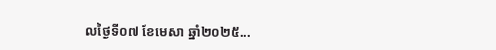លថ្ងៃទី០៧ ខែមេសា ឆ្នាំ២០២៥...